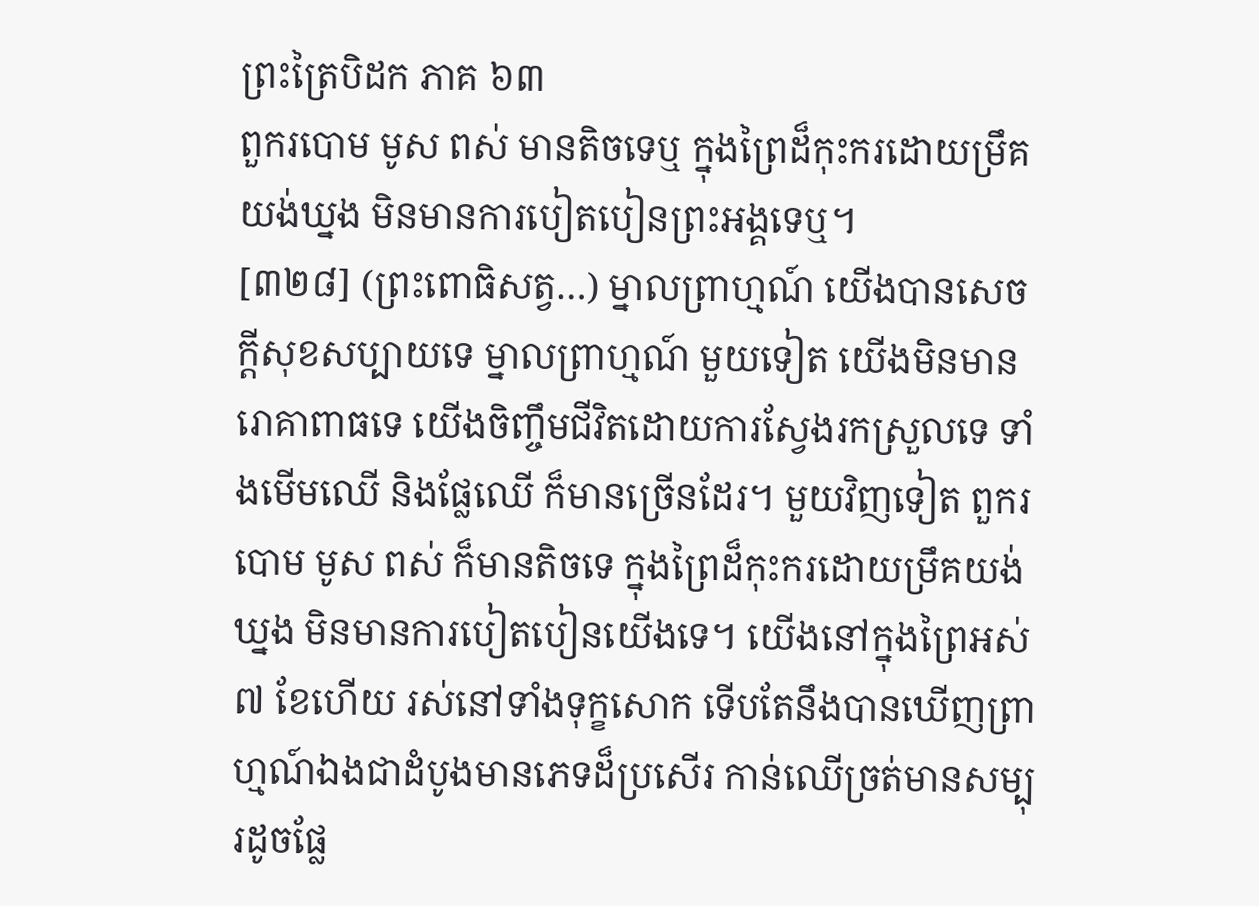ព្រះត្រៃបិដក ភាគ ៦៣
ពួករបោម មូស ពស់ មានតិចទេឬ ក្នុងព្រៃដ៏កុះករដោយម្រឹគយង់ឃ្នង មិនមានការបៀតបៀនព្រះអង្គទេឬ។
[៣២៨] (ព្រះពោធិសត្វ…) ម្នាលព្រាហ្មណ៍ យើងបានសេចក្តីសុខសប្បាយទេ ម្នាលព្រាហ្មណ៍ មួយទៀត យើងមិនមានរោគាពាធទេ យើងចិញ្ចឹមជីវិតដោយការស្វែងរកស្រួលទេ ទាំងមើមឈើ និងផ្លែឈើ ក៏មានច្រើនដែរ។ មួយវិញទៀត ពួករបោម មូស ពស់ ក៏មានតិចទេ ក្នុងព្រៃដ៏កុះករដោយម្រឹគយង់ឃ្នង មិនមានការបៀតបៀនយើងទេ។ យើងនៅក្នុងព្រៃអស់ ៧ ខែហើយ រស់នៅទាំងទុក្ខសោក ទើបតែនឹងបានឃើញព្រាហ្មណ៍ឯងជាដំបូងមានភេទដ៏ប្រសើរ កាន់ឈើច្រត់មានសម្បុរដូចផ្លែ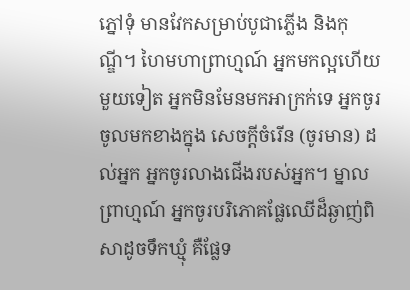ភ្នៅទុំ មានវែកសម្រាប់បូជាភ្លើង និងកុណ្ឌី។ ហៃមហាព្រាហ្មណ៍ អ្នកមកល្អហើយ មួយទៀត អ្នកមិនមែនមកអាក្រក់ទេ អ្នកចូរចូលមកខាងក្នុង សេចក្តីចំរើន (ចូរមាន) ដល់អ្នក អ្នកចូរលាងជើងរបស់អ្នក។ ម្នាលព្រាហ្មណ៍ អ្នកចូរបរិភោគផ្លែឈើដ៏ឆ្ងាញ់ពិសាដូចទឹកឃ្មុំ គឺផ្លែទ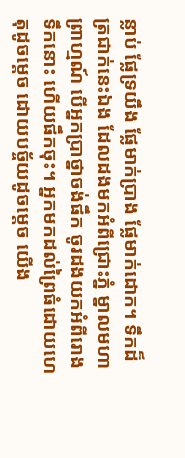ន្លាប់ ផ្លែទ្រយឹង ផ្លែមាក់ប្រាង ផ្លែមាក់ដោក។ ទឹកដ៏ត្រជាក់នេះឯង ដែលដងមកអំពីជ្រោះភ្នំ ម្នាលមហាព្រាហ្មណ៍ បើអ្នកប្រាថ្នាចង់ផឹក ចូរដងយកអំពីរោងទឹកនោះ ហើយផឹកចុះ។ អ្នកមកដល់ព្រៃធំដោយហេតុដូចម្តេច ដោយបច្ច័យដូចម្តេច យើង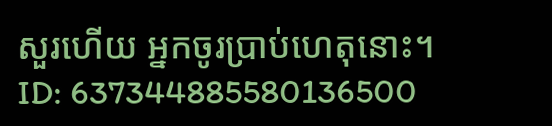សួរហើយ អ្នកចូរប្រាប់ហេតុនោះ។
ID: 637344885580136500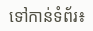ទៅកាន់ទំព័រ៖